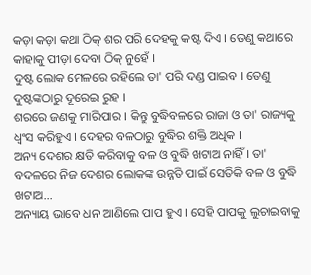କଡ଼ା କଡ଼ା କଥା ଠିକ୍ ଶର ପରି ଦେହକୁ କଷ୍ଟ ଦିଏ । ତେଣୁ କଥାରେ କାହାକୁ ପୀଡ଼ା ଦେବା ଠିକ୍ ନୁହେଁ ।
ଦୁଷ୍ଟ ଲୋକ ମେଳରେ ରହିଲେ ତା' ପରି ଦଣ୍ଡ ପାଇବ । ତେଣୁ ଦୁଷ୍ଟଙ୍କଠାରୁ ଦୂରେଇ ରୁହ ।
ଶରରେ ଜଣକୁ ମାରିପାର । କିନ୍ତୁ ବୁଦ୍ଧିବଳରେ ରାଜା ଓ ତା' ରାଜ୍ୟକୁ ଧ୍ୱଂସ କରିହୁଏ । ଦେହର ବଳଠାରୁ ବୁଦ୍ଧିର ଶକ୍ତି ଅଧିକ ।
ଅନ୍ୟ ଦେଶର କ୍ଷତି କରିବାକୁ ବଳ ଓ ବୁଦ୍ଧି ଖଟାଅ ନାହିଁ । ତା' ବଦଳରେ ନିଜ ଦେଶର ଲୋକଙ୍କ ଉନ୍ନତି ପାଇଁ ସେତିକି ବଳ ଓ ବୁଦ୍ଧି ଖଟାଅ...
ଅନ୍ୟାୟ ଭାବେ ଧନ ଆଣିଲେ ପାପ ହୁଏ । ସେହି ପାପକୁ ଲୁଚାଇବାକୁ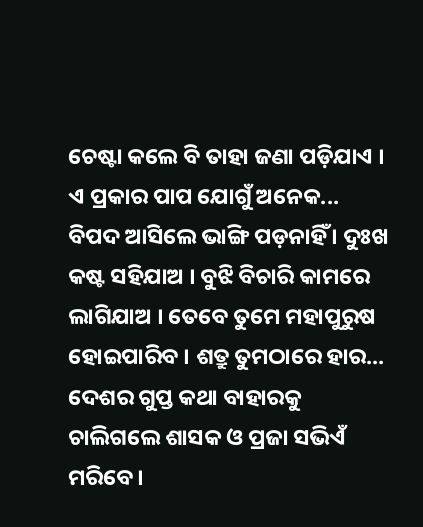ଚେଷ୍ଟା କଲେ ବି ତାହା ଜଣା ପଡ଼ିଯାଏ । ଏ ପ୍ରକାର ପାପ ଯୋଗୁଁ ଅନେକ...
ବିପଦ ଆସିଲେ ଭାଙ୍ଗି ପଡ଼ନାହିଁ । ଦୁଃଖ କଷ୍ଟ ସହିଯାଅ । ବୁଝି ବିଚାରି କାମରେ ଲାଗିଯାଅ । ତେବେ ତୁମେ ମହାପୁରୁଷ ହୋଇପାରିବ । ଶତ୍ରୁ ତୁମଠାରେ ହାର...
ଦେଶର ଗୁପ୍ତ କଥା ବାହାରକୁ ଚାଲିଗଲେ ଶାସକ ଓ ପ୍ରଜା ସଭିଏଁ ମରିବେ ।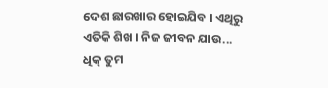ଦେଶ ଛାରଖାର ହୋଇଯିବ । ଏଥିରୁ ଏତିକି ଶିଖ । ନିଜ ଜୀବନ ଯାଉ...
ଧିକ୍ ତୁମ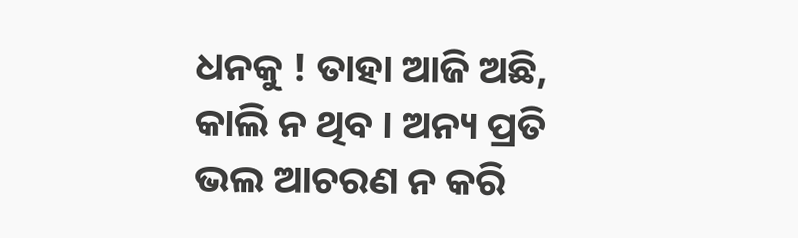ଧନକୁ ! ତାହା ଆଜି ଅଛି, କାଲି ନ ଥିବ । ଅନ୍ୟ ପ୍ରତି ଭଲ ଆଚରଣ ନ କରି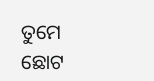ତୁମେ ଛୋଟ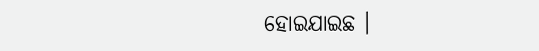ହୋଇଯାଇଛ ।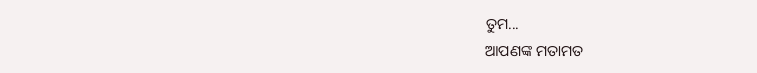ତୁମ...
ଆପଣଙ୍କ ମତାମତ